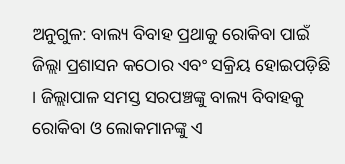ଅନୁଗୁଳ: ବାଲ୍ୟ ବିବାହ ପ୍ରଥାକୁ ରୋକିବା ପାଇଁ ଜିଲ୍ଲା ପ୍ରଶାସନ କଠୋର ଏବଂ ସକ୍ରିୟ ହୋଇପଡ଼ିଛି । ଜିଲ୍ଲାପାଳ ସମସ୍ତ ସରପଞ୍ଚଙ୍କୁ ବାଲ୍ୟ ବିବାହକୁ ରୋକିବା ଓ ଲୋକମାନଙ୍କୁ ଏ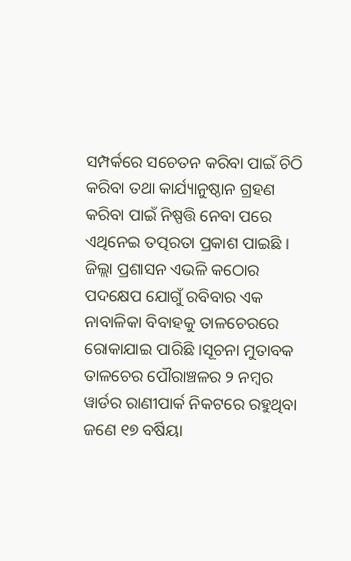ସମ୍ପର୍କରେ ସଚେତନ କରିବା ପାଇଁ ଚିଠି କରିବା ତଥା କାର୍ଯ୍ୟାନୁଷ୍ଠାନ ଗ୍ରହଣ କରିବା ପାଇଁ ନିଷ୍ପତ୍ତି ନେବା ପରେ ଏଥିନେଇ ତତ୍ପରତା ପ୍ରକାଶ ପାଇଛି । ଜିଲ୍ଲା ପ୍ରଶାସନ ଏଭଳି କଠୋର ପଦକ୍ଷେପ ଯୋଗୁଁ ରବିବାର ଏକ ନାବାଳିକା ବିବାହକୁ ତାଳଚେରରେ ରୋକାଯାଇ ପାରିଛି ।ସୂଚନା ମୁତାବକ ତାଳଚେର ପୌରାଞ୍ଚଳର ୨ ନମ୍ବର ୱାର୍ଡର ରାଣୀପାର୍କ ନିକଟରେ ରହୁଥିବା ଜଣେ ୧୭ ବର୍ଷିୟା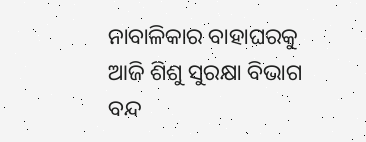ନାବାଳିକାର ବାହାଘରକୁ ଆଜି ଶିଶୁ ସୁରକ୍ଷା ବିଭାଗ ବନ୍ଦ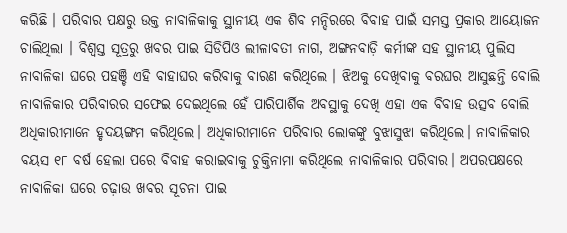କରିଛି । ପରିବାର ପକ୍ଷରୁ ଉକ୍ତ ନାବାଳିକାକୁ ସ୍ଥାନୀୟ ଏକ ଶିବ ମନ୍ଦିରରେ ବିବାହ ପାଇଁ ସମସ୍ତ ପ୍ରକାର ଆୟୋଜନ ଚାଲିଥିଲା । ବିଶ୍ୱସ୍ତ ସୂତ୍ରରୁ ଖବର ପାଇ ସିଡିପିଓ ଲୀଳାବତୀ ନାଗ, ଅଙ୍ଗନବାଡ଼ି କର୍ମୀଙ୍କ ସହ ସ୍ଥାନୀୟ ପୁଲିସ ନାବାଳିକା ଘରେ ପହଞ୍ଚି ଏହି ବାହାଘର କରିବାକୁ ବାରଣ କରିଥିଲେ । ଝିଅକୁ ଦେଖିବାକୁ ବରଘର ଆସୁଛନ୍ତି ବୋଲି ନାବାଳିକାର ପରିବାରର ସଫେଇ ଦେଇଥିଲେ ହେଁ ପାରିପାର୍ଶିକ ଅବସ୍ଥାକୁ ଦେଖି ଏହା ଏକ ବିବାହ ଉତ୍ସବ ବୋଲି ଅଧିକାରୀମାନେ ହୃଦୟଙ୍ଗମ କରିଥିଲେ। ଅଧିକାରୀମାନେ ପରିବାର ଲୋକଙ୍କୁ ବୁଝାସୁଝା କରିଥିଲେ। ନାବାଳିକାର ବୟସ ୧୮ ବର୍ଷ ହେଲା ପରେ ବିବାହ କରାଇବାକୁ ଚୁକ୍ତିନାମା କରିଥିଲେ ନାବାଳିକାର ପରିବାର। ଅପରପକ୍ଷରେ ନାବାଳିକା ଘରେ ଚଢ଼ାଉ ଖବର ସୂଚନା ପାଇ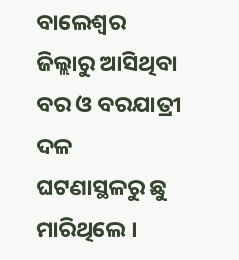ବାଲେଶ୍ଵର ଜିଲ୍ଲାରୁ ଆସିଥିବା ବର ଓ ବରଯାତ୍ରୀ ଦଳ ଘଟଣାସ୍ଥଳରୁ ଛୁ ମାରିଥିଲେ ।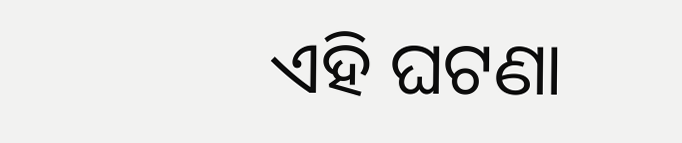ଏହି ଘଟଣା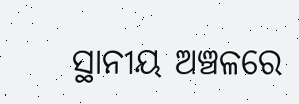ସ୍ଥାନୀୟ ଅଞ୍ଚଳରେ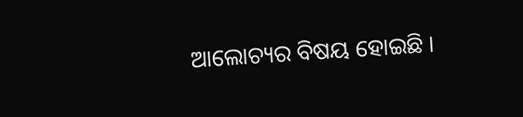ଆଲୋଚ୍ୟର ବିଷୟ ହୋଇଛି ।